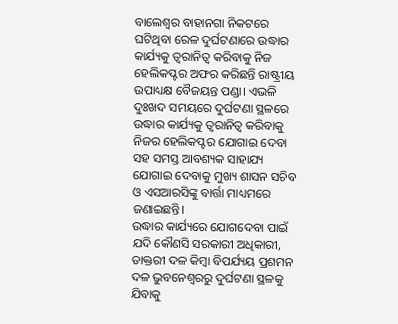ବାଲେଶ୍ୱର ବାହାନଗା ନିକଟରେ ଘଟିଥିବା ରେଳ ଦୁର୍ଘଟଣାରେ ଉଦ୍ଧାର କାର୍ଯ୍ୟକୁ ତ୍ୱରାନିତ୍ୱ କରିବାକୁ ନିଜ ହେଲିକପ୍ଟର ଅଫର କରିଛନ୍ତି ରାଷ୍ଟ୍ରୀୟ ଉପାଧ୍ୟକ୍ଷ ବୈଜୟନ୍ତ ପଣ୍ଡା। ଏଭଳି ଦୁଃଖଦ ସମୟରେ ଦୁର୍ଘଟଣା ସ୍ଥଳରେ ଉଦ୍ଧାର କାର୍ଯ୍ୟକୁ ତ୍ୱରାନିତ୍ୱ କରିବାକୁ ନିଜର ହେଲିକପ୍ଟର ଯୋଗାଇ ଦେବା ସହ ସମସ୍ତ ଆବଶ୍ୟକ ସାହାଯ୍ୟ ଯୋଗାଇ ଦେବାକୁ ମୁଖ୍ୟ ଶାସନ ସଚିବ ଓ ଏସଆରସିଙ୍କୁ ବାର୍ତ୍ତା ମାଧ୍ୟମରେ ଜଣାଇଛନ୍ତି।
ଉଦ୍ଧାର କାର୍ଯ୍ୟରେ ଯୋଗଦେବା ପାଇଁ ଯଦି କୌଣସି ସରକାରୀ ଅଧିକାରୀ, ଡାକ୍ତରୀ ଦଳ କିମ୍ବା ବିପର୍ଯ୍ୟୟ ପ୍ରଶମନ ଦଳ ଭୁବନେଶ୍ୱରରୁ ଦୁର୍ଘଟଣା ସ୍ଥଳକୁ ଯିବାକୁ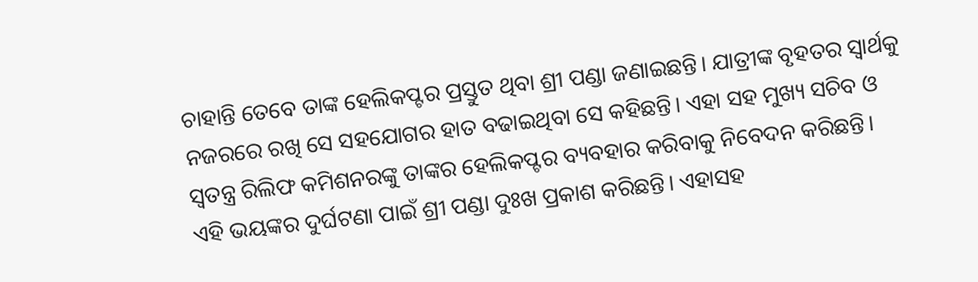ଚାହାନ୍ତି ତେବେ ତାଙ୍କ ହେଲିକପ୍ଟର ପ୍ରସ୍ତୁତ ଥିବା ଶ୍ରୀ ପଣ୍ଡା ଜଣାଇଛନ୍ତି। ଯାତ୍ରୀଙ୍କ ବୃହତର ସ୍ୱାର୍ଥକୁ ନଜରରେ ରଖି ସେ ସହଯୋଗର ହାତ ବଢାଇଥିବା ସେ କହିଛନ୍ତି। ଏହା ସହ ମୁଖ୍ୟ ସଚିବ ଓ ସ୍ୱତନ୍ତ୍ର ରିଲିଫ କମିଶନରଙ୍କୁ ତାଙ୍କର ହେଲିକପ୍ଟର ବ୍ୟବହାର କରିବାକୁ ନିବେଦନ କରିଛନ୍ତି।
ଏହି ଭୟଙ୍କର ଦୁର୍ଘଟଣା ପାଇଁ ଶ୍ରୀ ପଣ୍ଡା ଦୁଃଖ ପ୍ରକାଶ କରିଛନ୍ତି। ଏହାସହ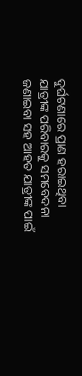ଦୁର୍ଘଟଣାରେ ପ୍ରାଣ ହରାଇଥିବା ଯାତ୍ରୀଙ୍କ ପରିବାରକୁ ସମବେଦନା ଜଣାଇବା ସହ ଆହତ ଯାତ୍ରୀଙ୍କ ପାଇଁ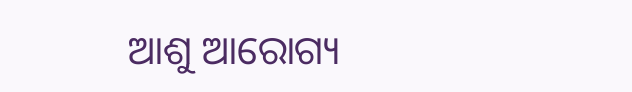ଆଶୁ ଆରୋଗ୍ୟ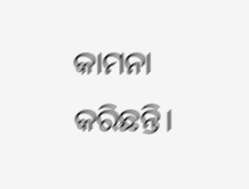କାମନା କରିଛନ୍ତି।